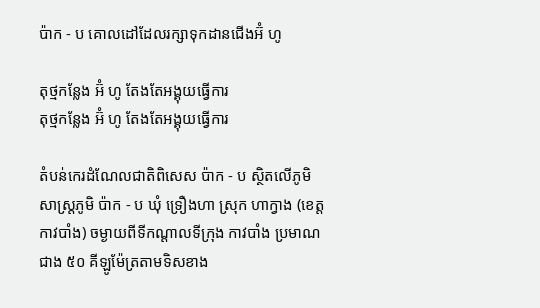ប៉ាក - ប គោលដៅដែលរក្សាទុកដានជើងអ៊ំ ហូ

តុថ្មកន្លែង អ៊ំ ហូ តែងតែអង្គុយធ្វើការ
តុថ្មកន្លែង អ៊ំ ហូ តែងតែអង្គុយធ្វើការ

តំបន់កេរដំណែលជាតិពិសេស ប៉ាក - ប ស្ថិតលើភូមិសាស្ត្រភូមិ ប៉ាក - ប ឃុំ ទ្រឿងហា ស្រុក ហាក្វាង (ខេត្ត កាវបាំង) ចម្ងាយពីទីកណ្ដាលទីក្រុង កាវបាំង ប្រមាណជាង ៥០ គីឡូម៉ែត្រតាមទិសខាង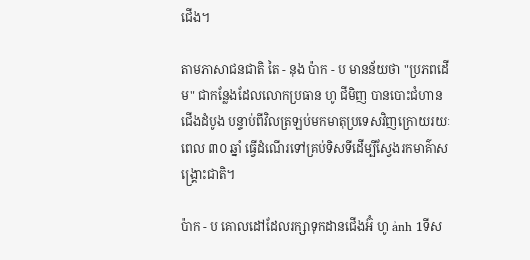ជើង។

តាមភាសាជនជាតិ តៃ - នុង ប៉ាក - ប មានន័យថា "ប្រភពដើម" ជាកន្លែងដែលលោកប្រធាន ហូ ជីមិញ បានបោះជំហានជើងដំបូង បន្ទាប់ពីវិលត្រឡប់មកមាតុប្រទេសវិញក្រោយរយៈពេល ៣០ ឆ្នាំ ធ្វើដំណើរទៅគ្រប់ទិសទីដើម្បីស្វែងរកមាគ៌ាសង្គ្រោះជាតិ។

ប៉ាក - ប គោលដៅដែលរក្សាទុកដានជើងអ៊ំ ហូ ảnh 1ទីស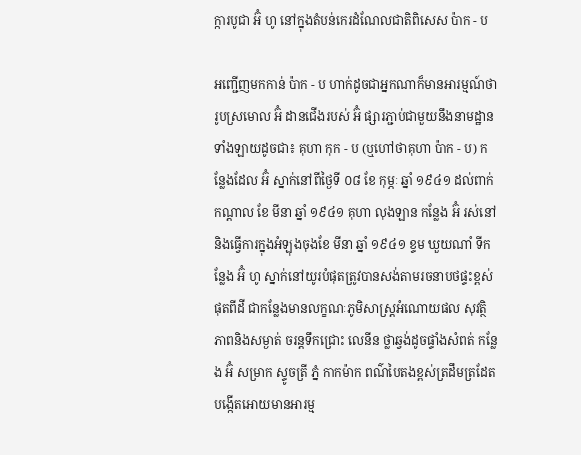ក្ការបូជា អ៊ំ ហូ នៅក្នុងតំបន់កេរដំណែលជាតិពិសេស ប៉ាក - ប

អញ្ជើញមកកាន់ ប៉ាក - ប ហាក់ដូចជាអ្នកណាក៏មានអារម្មណ៍ថារូបស្រមោល អ៊ំ ដានជើងរបស់ អ៊ំ ផ្សារភ្ជាប់ជាមួយនឹងនាមដ្ឋានទាំងឡាយដូចជា៖ គុហា កុក - ប (ឬហៅថាគុហា ប៉ាក - ប) កន្លែងដែល អ៊ំ ស្នាក់នៅពីថ្ងៃទី ០៨ ខែ កុម្ភៈ ឆ្នាំ ១៩៤១ ដល់ពាក់កណ្តាល ខែ មីនា ឆ្នាំ ១៩៤១ គុហា លុងឡាន កន្លែង អ៊ំ រស់នៅនិងធ្វើការក្នុងអំឡុងចុងខែ មីនា ឆ្នាំ ១៩៤១ ខ្ទម ឃួយណាំ ទីកន្លែង អ៊ំ ហូ ស្នាក់នៅយូរបំផុតត្រូវបានសង់តាមរចនាបថផ្ទះខ្ពស់ផុតពីដី ជាកន្លែងមានលក្ខណៈភូមិសាស្ត្រអំណោយផល សុវត្ថិភាពនិងសម្ងាត់ ចរន្តទឹកជ្រោះ លេនីន ថ្លាឆ្វង់ដូចផ្ទាំងសំពត់ កន្លែង អ៊ំ សម្រាក ស្ទូចត្រី ភ្នំ កាកម៉ាក ពណ៌បៃតងខ្ពស់ត្រដឹមត្រដែត បង្កើតអោយមានអារម្ម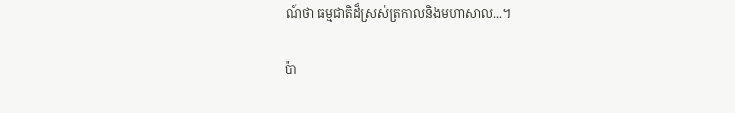ណ៍ថា ធម្មជាតិដ៏ស្រស់ត្រកាលនិងមហាសាល...។

ប៉ា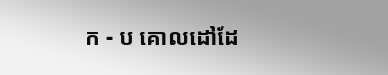ក - ប គោលដៅដែ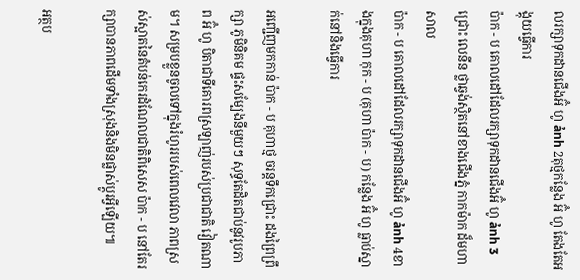លរក្សាទុកដានជើងអ៊ំ ហូ ảnh 2តុថ្មកន្លែង អ៊ំ ហូ តែងតែអង្គុយធ្វើការ
ប៉ាក - ប គោលដៅដែលរក្សាទុកដានជើងអ៊ំ ហូ ảnh 3ជ្រោះ លេនីន ថ្លាឆ្វង់ស្ថិតនៅខាងជើងភ្នំ កាកម៉ាក ដ៏មហាសាល
ប៉ាក - ប គោលដៅដែលរក្សាទុកដានជើងអ៊ំ ហូ ảnh 4ខាងក្នុងគុហា កុក - ប (គុហា ប៉ាក - ប) កន្លែង អ៊ំ ហូ ធ្លាប់ស្នាក់នៅនិងធ្វើការ

អញ្ជើញមកកាន់ ប៉ាក - ប គុហាថ្ម ចរន្តទឹកជ្រោះ ដងព្រៃព្រឹក្សា ភូមិនិគម ផ្ទះសម្បែងនីមួយៗ សុទ្ធតែដិតជាប់នូវរូបភាព អ៊ំ ហូ បិតាជាទីគោរពស្រឡាញ់របស់ប្រជាជាតិ វៀតណាម។ សម្របខ្លួនចូលទៅក្នុងរំហូររបស់ពេលវេលា ភាពស្រស់ស្អាតនៃតំបន់កេរដំណែលជាតិពិសេស ប៉ាក - ប នៅតែរក្សាបានភាពដើមទាំងស្រុងនិងមិនផ្លាស់ប្តូរអ្វីឡើយ៕

អត្ថប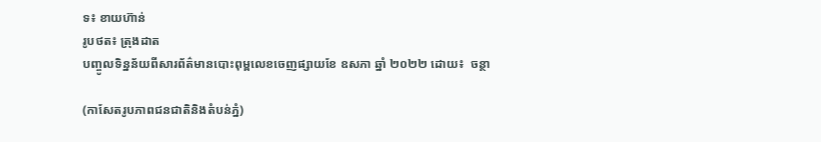ទ៖ ខាយហ៊ាន់
រូបថត៖ ត្រុងដាត
បញ្ចូលទិន្នន័យពីសារព័ត៌មានបោះពុម្ពលេខចេញផ្សាយខែ ឧសភា ឆ្នាំ ២០២២ ដោយ៖  ចន្ថា

(កាសែតរូបភាពជនជាតិនិងតំបន់ភ្នំ)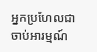អ្នកប្រហែលជាចាប់អារម្មណ៍